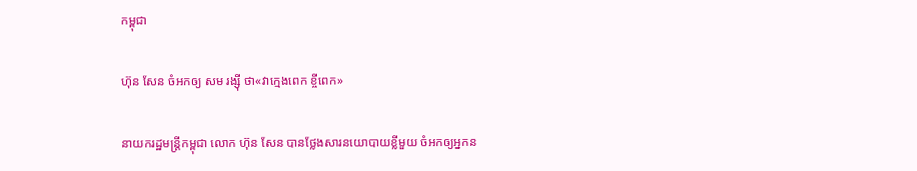កម្ពុជា

ហ៊ុន សែន ចំអកឲ្យ សម រង្ស៊ី ថា«វាក្មេងពេក ខ្ចីពេក»

នាយករដ្ឋមន្ត្រីកម្ពុជា លោក ហ៊ុន សែន បានថ្លែងសារនយោបាយខ្លីមួយ ចំអកឲ្យអ្នកន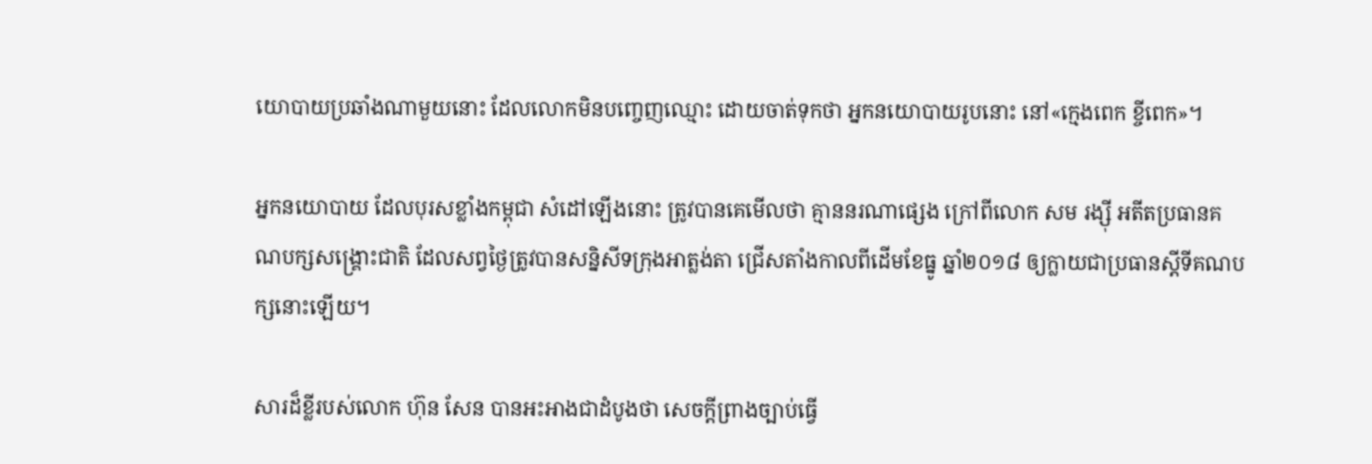យោបាយប្រឆាំងណាមួយនោះ ដែលលោកមិនបញ្ចេញឈ្មោះ ដោយចាត់ទុកថា អ្នកនយោបាយរូបនោះ នៅ«ក្មេងពេក ខ្ចីពេក»។

អ្នកនយោបាយ ដែលបុរសខ្លាំងកម្ពុជា សំដៅឡើងនោះ ត្រូវបានគេមើលថា គ្មាននរណាផ្សេង ក្រៅពីលោក សម រង្ស៊ី អតីតប្រធានគណបក្សសង្គ្រោះជាតិ ដែលសព្វថ្ងៃត្រូវបានសន្និសីទក្រុងអាត្លង់តា ជ្រើសតាំងកាលពីដើមខែធ្នូ ឆ្នាំ២០១៨ ឲ្យក្លាយជាប្រធានស្ដីទីគណបក្សនោះឡើយ។

សារដ៏ខ្លីរបស់លោក ហ៊ុន សែន បានអះអាងជាដំបូងថា សេចក្ដីព្រាងច្បាប់ធ្វើ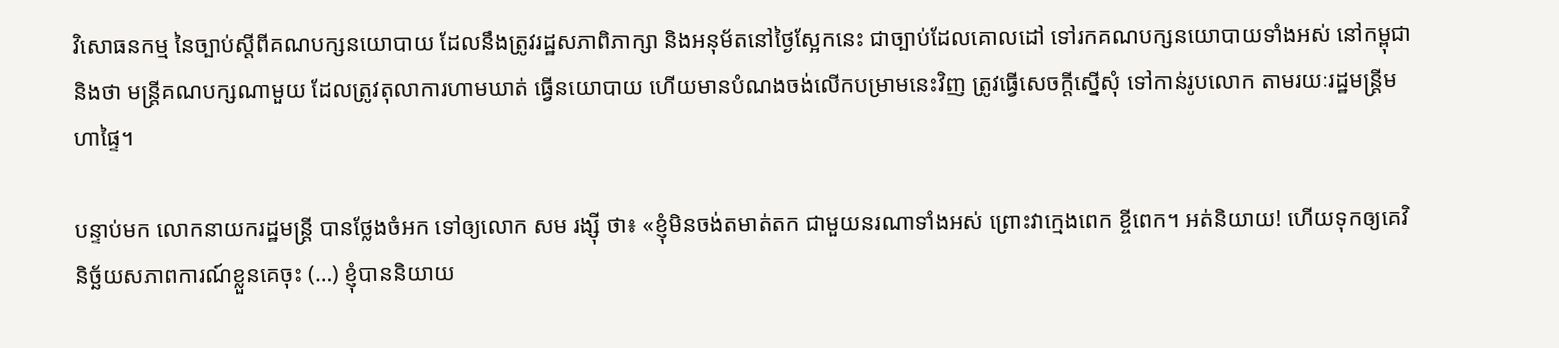វិសោធនកម្ម នៃច្បាប់ស្ដីពីគណបក្សនយោបាយ ដែលនឹងត្រូវរដ្ឋសភាពិភាក្សា និងអនុម័តនៅថ្ងៃស្អែកនេះ ជាច្បាប់ដែលគោលដៅ ទៅរកគណបក្សនយោបាយទាំងអស់ នៅកម្ពុជា និងថា មន្ត្រីគណបក្សណាមួយ ដែលត្រូវតុលាការហាមឃាត់ ធ្វើនយោបាយ ហើយមានបំណងចង់លើកបម្រាមនេះវិញ ត្រូវធ្វើសេចក្ដីស្នើសុំ ទៅកាន់រូបលោក តាមរយៈរដ្ឋមន្ត្រីមហាផ្ទៃ។

បន្ទាប់មក លោកនាយករដ្ឋមន្ត្រី បានថ្លែងចំអក ទៅឲ្យលោក សម រង្ស៊ី ថា៖ «ខ្ញុំមិនចង់តមាត់តក ជាមួយនរណាទាំងអស់ ព្រោះវាក្មេងពេក ខ្ចីពេក។ អត់និយាយ! ហើយទុកឲ្យគេវិនិច្ឆ័យសភាពការណ៍ខ្លួនគេចុះ (…) ខ្ញុំបាននិយាយ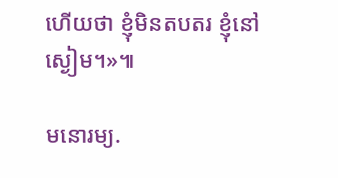ហើយថា ខ្ញុំមិនតបតរ ខ្ញុំនៅស្ងៀម។»៕

មនោរម្យ.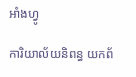អាំងហ្វូ

ការិយាល័យនិពន្ធ យកព័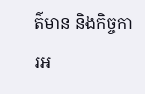ត៌មាន និងកិច្ចការអ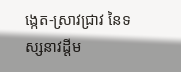ង្កេត-ស្រាវជ្រាវ នៃទស្សនាវដ្ដីម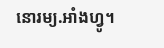នោរម្យ.អាំងហ្វូ។